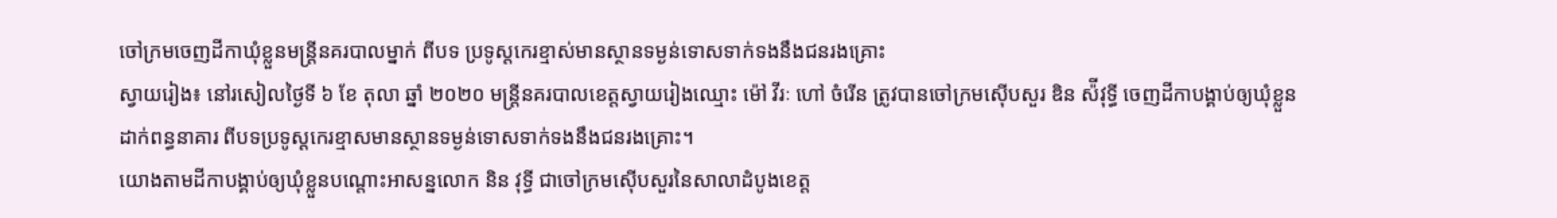ចៅក្រមចេញដីកាឃុំខ្លួនមន្ត្រីនគរបាលម្នាក់ ពីបទ ប្រទូស្តកេរខ្មាស់មានស្ថានទម្ងន់ទោសទាក់ទងនឹងជនរងគ្រោះ
ស្វាយរៀង៖ នៅរសៀលថ្ងៃទី ៦ ខែ តុលា ឆ្នាំ ២០២០ មន្ត្រីនគរបាលខេត្តស្វាយរៀងឈ្មោះ ម៉ៅ វីរៈ ហៅ ចំរើន ត្រូវបានចៅក្រមស៊ើបសួរ ឌិន ស៉ីវុទ្ធី ចេញដីកាបង្គាប់ឲ្យឃុំខ្លួនដាក់ពន្ធនាគារ ពីបទប្រទូស្តកេរខ្មាសមានស្ថានទម្ងន់ទោសទាក់ទងនឹងជនរងគ្រោះ។
យោងតាមដីកាបង្គាប់ឲ្យឃុំខ្លួនបណ្តោះអាសន្នលោក និន វុទ្ធី ជាចៅក្រមស៊ើបសួរនៃសាលាដំបូងខេត្ត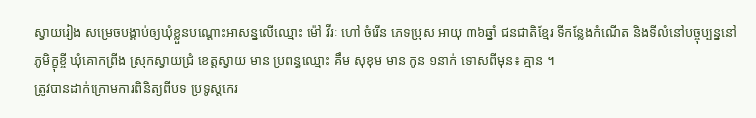ស្វាយរៀង សម្រេចបង្គាប់ឲ្យឃុំខ្លួនបណ្តោះអាសន្នលើឈ្មោះ ម៉ៅ វីរៈ ហៅ ចំរើន ភេទប្រុស អាយុ ៣៦ឆ្នាំ ជនជាតិខ្មែរ ទីកន្លែងកំណើត និងទីលំនៅបច្ចុប្បន្ននៅភូមិក្ខុខ្ចី ឃុំគោកព្រីង ស្រុកស្វាយជ្រំ ខេត្តស្វាយ មាន ប្រពន្ធឈ្មោះ គឹម សុខុម មាន កូន ១នាក់ ទោសពីមុន៖ គ្មាន ។
ត្រូវបានដាក់ក្រោមការពិនិត្យពីបទ ប្រទូស្តកេរ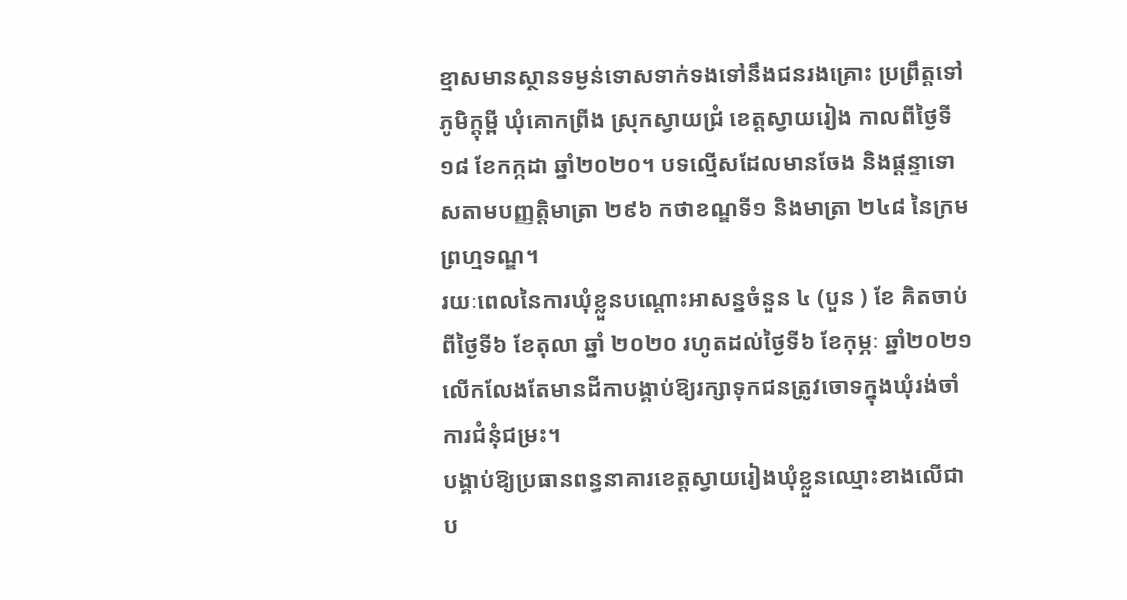ខ្មាសមានស្ថានទម្ងន់ទោសទាក់ទងទៅនឹងជនរងគ្រោះ ប្រព្រឹត្តទៅភូមិក្ដុម្ពី ឃុំគោកព្រីង ស្រុកស្វាយជ្រំ ខេត្តស្វាយរៀង កាលពីថ្ងៃទី១៨ ខែកក្កដា ឆ្នាំ២០២០។ បទល្មើសដែលមានចែង និងផ្តន្ទាទោសតាមបញ្ញត្តិមាត្រា ២៩៦ កថាខណ្ឌទី១ និងមាត្រា ២៤៨ នៃក្រមព្រហ្មទណ្ឌ។
រយៈពេលនៃការឃុំខ្លួនបណ្តោះអាសន្នចំនួន ៤ (បួន ) ខែ គិតចាប់ពីថ្ងៃទី៦ ខែតុលា ឆ្នាំ ២០២០ រហូតដល់ថ្ងៃទី៦ ខែកុម្ភៈ ឆ្នាំ២០២១ លើកលែងតែមានដីកាបង្គាប់ឱ្យរក្សាទុកជនត្រូវចោទក្នុងឃុំរង់ចាំការជំនុំជម្រះ។
បង្គាប់ឱ្យប្រធានពន្ធនាគារខេត្តស្វាយរៀងឃុំខ្លួនឈ្មោះខាងលើជាប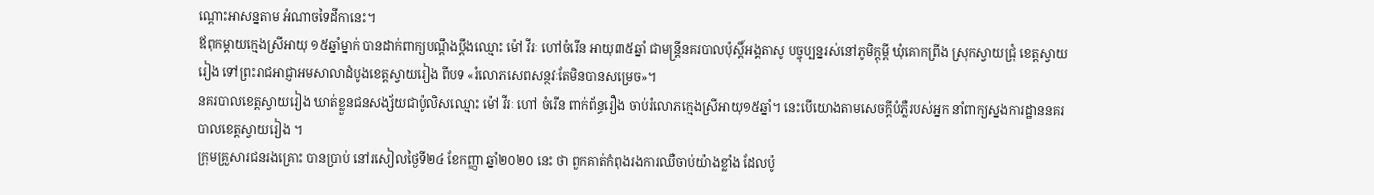ណ្តោះអាសន្នតាម អំណាចទៃដីកានេះ។
ឪពុកម្តាយក្មេងស្រីអាយុ ១៥ឆ្នាំម្នាក់ បានដាក់ពាក្យបណ្តឹងប្តឹងឈ្មោះ ម៉ៅ វីរៈ ហៅចំរើន អាយុ៣៥ឆ្នាំ ជាមន្ត្រីនគរបាលប៉ុស្តិ៍អង្គតាសូ បច្ចុប្បន្នរស់នៅភូមិក្តុម្ពី ឃុំគោកព្រីង ស្រុកស្វាយជ្រុំ ខេត្តស្វាយរៀង ទៅព្រះរាជអាជ្ញាអមសាលាដំបូងខេត្តស្វាយរៀង ពីបទ «រំលោភសេពសន្ថវៈតែមិនបានសម្រេច»។
នគរបាលខេត្ដស្វាយរៀង ឃាត់ខ្លួនជនសង្ស័យជាប៉ូលិសឈ្មោះ ម៉ៅ វីរៈ ហៅ ចំរើន ពាក់ព័ន្ធរឿង ចាប់រំលោភក្មេងស្រីអាយុ១៥ឆ្នាំ។ នេះបើយោងតាមសេចក្ដីបំភ្លឺរបស់អ្នក នាំពាក្យស្នងការដ្ឋាននគរបាលខេត្ដស្វាយរៀង ។
ក្រុមគ្រួសារជនរងគ្រោះ បានប្រាប់ នៅរសៀលថ្ងៃទី២៤ ខែកញ្ញា ឆ្នាំ២០២០ នេះ ថា ពួកគាត់កំពុងរងការឈឺចាប់យ៉ាងខ្លាំង ដែលប៉ូ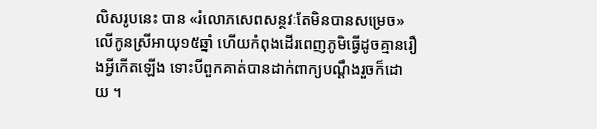លិសរូបនេះ បាន «រំលោភសេពសន្ថវៈតែមិនបានសម្រេច»លើកូនស្រីអាយុ១៥ឆ្នាំ ហើយកំពុងដើរពេញភូមិធ្វើដូចគ្មានរឿងអ្វីកើតឡើង ទោះបីពួកគាត់បានដាក់ពាក្យបណ្តឹងរួចក៏ដោយ ។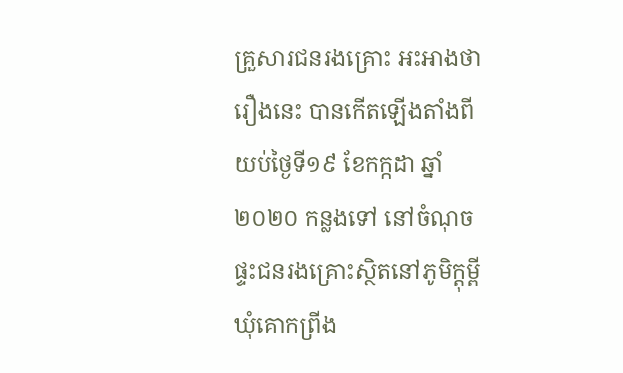គ្រួសារជនរងគ្រោះ អះអាងថា រឿងនេះ បានកើតឡើងតាំងពីយប់ថ្ងៃទី១៩ ខែកក្កដា ឆ្នាំ២០២០ កន្លងទៅ នៅចំណុចផ្ទះជនរងគ្រោះស្ថិតនៅភូមិក្តុម្ពី ឃុំគោកព្រីង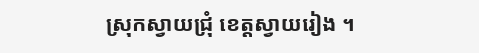ស្រុកស្វាយជ្រុំ ខេត្តស្វាយរៀង ។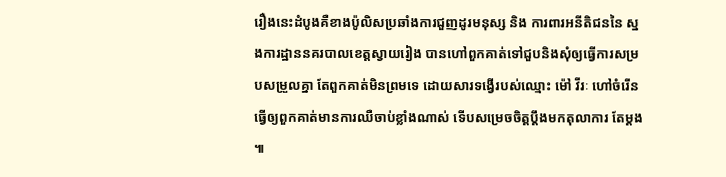រឿងនេះដំបូងគឺខាងប៉ូលិសប្រឆាំងការជួញដូរមនុស្ស និង ការពារអនីតិជននៃ ស្នងការដ្ឋាននគរបាលខេត្តស្វាយរៀង បានហៅពួកគាត់ទៅជួបនិងសុំឲ្យធ្វើការសម្របសម្រួលគ្នា តែពួកគាត់មិនព្រមទេ ដោយសារទង្វើរបស់ឈ្មោះ ម៉ៅ វីរៈ ហៅចំរើន ធ្វើឲ្យពួកគាត់មានការឈឺចាប់ខ្លាំងណាស់ ទើបសម្រេចចិត្តប្តឹងមកតុលាការ តែម្តង ៕